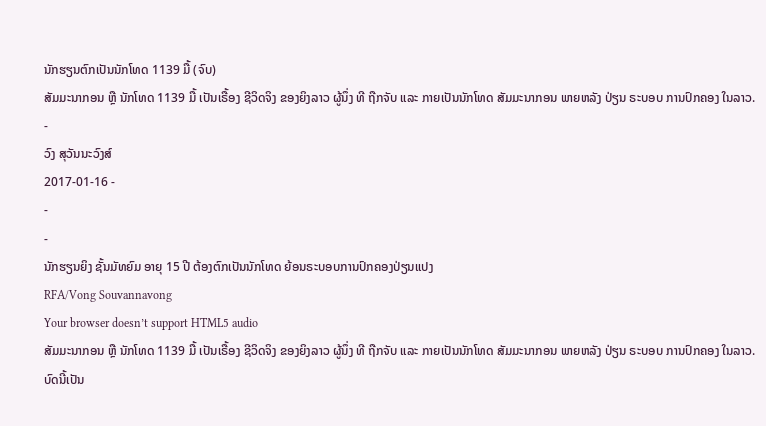ນັກຮຽນຕົກເປັນນັກໂທດ 1139 ມື້ (ຈົບ)
ສັມມະນາກອນ ຫຼື ນັກໂທດ 1139 ມື້ ເປັນເຣື້ອງ ຊີວິດຈິງ ຂອງຍິງລາວ ຜູ້ນຶ່ງ ທີ ຖືກຈັບ ແລະ ກາຍເປັນນັກໂທດ ສັມມະນາກອນ ພາຍຫລັງ ປ່ຽນ ຣະບອບ ການປົກຄອງ ໃນລາວ.
-
ວົງ ສຸວັນນະວົງສ໌
2017-01-16 -
-
-
ນັກຮຽນຍິງ ຊັ້ນມັທຍົມ ອາຍຸ 15 ປີ ຕ້ອງຕົກເປັນນັກໂທດ ຍ້ອນຣະບອບການປົກຄອງປ່ຽນແປງ
RFA/Vong Souvannavong
Your browser doesn’t support HTML5 audio
ສັມມະນາກອນ ຫຼື ນັກໂທດ 1139 ມື້ ເປັນເຣື້ອງ ຊີວິດຈິງ ຂອງຍິງລາວ ຜູ້ນຶ່ງ ທີ ຖືກຈັບ ແລະ ກາຍເປັນນັກໂທດ ສັມມະນາກອນ ພາຍຫລັງ ປ່ຽນ ຣະບອບ ການປົກຄອງ ໃນລາວ.
ບົດນີ້ເປັນ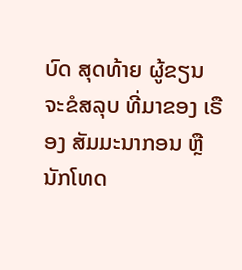ບົດ ສຸດທ້າຍ ຜູ້ຂຽນ ຈະຂໍສລຸບ ທີ່ມາຂອງ ເຣືອງ ສັມມະນາກອນ ຫຼື ນັກໂທດ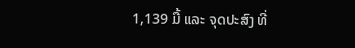1,139 ມື້ ແລະ ຈຸດປະສົງ ທີ່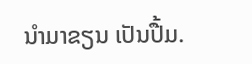ນໍາມາຂຽນ ເປັນປື້ມ.